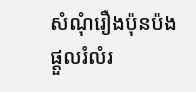សំណុំរឿងប៉ុនប៉ងផ្តួលរំលំរ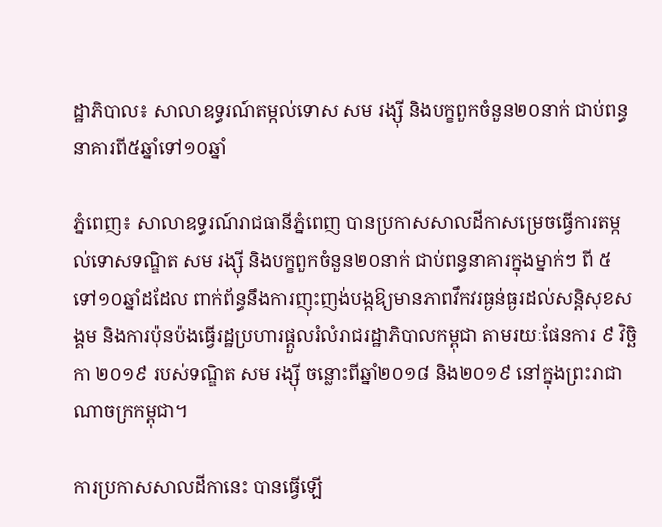ដ្ឋាភិបាល៖ សាលាឧទ្ធរណ៍តម្កល់ទោស សម រង្ស៊ី និងបក្ខពួកចំនួន២០នាក់ ជាប់ពន្ធនាគារពី៥ឆ្នាំទៅ១០ឆ្នាំ

ភ្នំពេញ៖ សាលាឧទ្ធរណ៍រាជធានីភ្នំពេញ បានប្រកាសសាលដីកាសម្រេចធ្វើការតម្កល់ទោសទណ្ឌិត សម រង្ស៊ី និងបក្ខពួកចំនួន២០នាក់ ជាប់ពន្ធនាគារក្នុងម្នាក់ៗ ពី ៥ ទៅ១០ឆ្នាំដដែល ពាក់ព័ន្ធនឹងការញុះញង់បង្កឱ្យមានភាពវឹកវរធ្ងន់ធ្ងរដល់សន្តិសុខសង្គម និងការប៉ុនប៉ងធ្វើរដ្ឋប្រហារផ្តួលរំលំរាជរដ្ឋាភិបាលកម្ពុជា តាមរយៈផែនការ ៩ វិច្ឆិកា ២០១៩ របស់ទណ្ឌិត សម រង្ស៊ី ចន្លោះពីឆ្នាំ២០១៨ និង២០១៩ នៅក្នុងព្រះរាជាណាចក្រកម្ពុជា។

ការប្រកាសសាលដីកានេះ បានធ្វើឡើ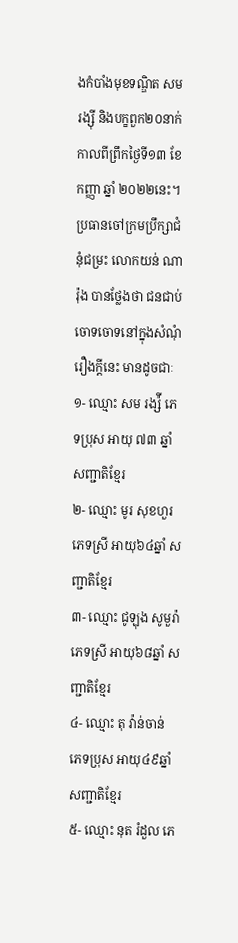ងកំបាំងមុខទណ្ឌិត សម រង្ស៊ី និងបក្ខពួក២០នាក់ កាលពីព្រឹកថ្ងៃទី១៣ ខែកញ្ញា ឆ្នាំ ២០២២នេះ។ ប្រធានចៅក្រមប្រឹក្សាជំនុំជម្រះ លោកយន់ ណារ៉ុង បានថ្លែងថា ជនជាប់ចោទចោទនៅក្នុងសំណុំរឿងក្តីនេះ មានដូចជាៈ
១- ឈ្មោះ សម រង្ស៉ី ភេទប្រុស អាយុ ៧៣ ឆ្នាំ សញ្ជាតិខ្មែរ
២- ឈ្មោះ មូរ សុខហួរ ភេទស្រី អាយុ៦៤ឆ្នាំ សញ្ជាតិខ្មែរ
៣- ឈ្មោះ ជូឡុង សូមួរ៉ា ភេទស្រី អាយុ៦៨ឆ្នាំ សញ្ជាតិខ្មែរ
៤- ឈ្មោះ តុ វ៉ាន់ចាន់ ភេទប្រុស អាយុ៤៩ឆ្នាំ សញ្ជាតិខ្មែរ
៥- ឈ្មោះ នុត រំដួល ភេ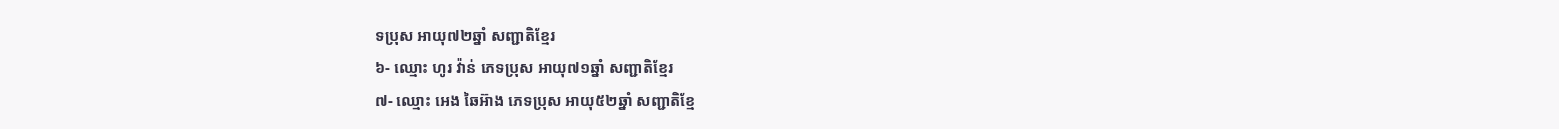ទប្រុស អាយុ៧២ឆ្នាំ សញ្ជាតិខ្មែរ
៦- ឈ្មោះ ហូរ វ៉ាន់ ភេទប្រុស អាយុ៧១ឆ្នាំ សញ្ជាតិខ្មែរ
៧- ឈ្មោះ អេង ឆៃអ៊ាង ភេទប្រុស អាយុ៥២ឆ្នាំ សញ្ជាតិខ្មែ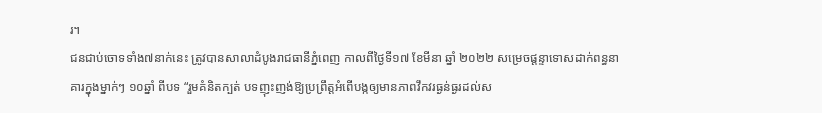រ។
ជនជាប់ចោទទាំង៧នាក់នេះ ត្រូវបានសាលាដំបូងរាជធានីភ្នំពេញ កាលពីថ្ងៃទី១៧ ខែមីនា ឆ្នាំ ២០២២ សម្រេចផ្តន្ទាទោសដាក់ពន្ធនាគារក្នុងម្នាក់ៗ ១០ឆ្នាំ ពីបទ “រួមគំនិតក្បត់ បទញុះញង់ឱ្យប្រព្រឹត្តអំពើបង្កឲ្យមានភាពវឹកវរធ្ងន់ធ្ងរដល់ស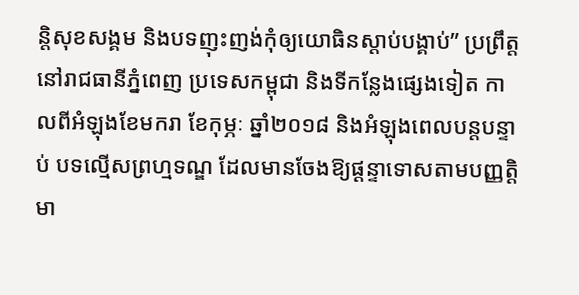ន្តិសុខសង្គម និងបទញុះញង់កុំឲ្យយោធិនស្ដាប់បង្គាប់” ប្រព្រឹត្តនៅរាជធានីភ្នំពេញ ប្រទេសកម្ពុជា និងទីកន្លែងផ្សេងទៀត កាលពីអំឡុងខែមករា ខែកុម្ភៈ ឆ្នាំ២០១៨ និងអំឡុងពេលបន្តបន្ទាប់ បទល្មើសព្រហ្មទណ្ឌ ដែលមានចែងឱ្យផ្ដន្ទាទោសតាមបញ្ញត្តិមា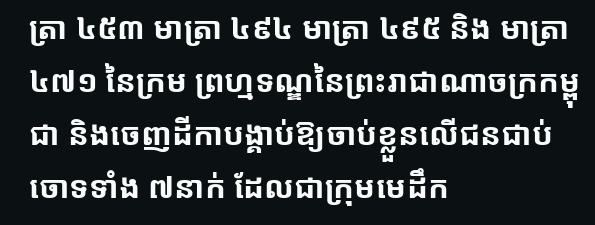ត្រា ៤៥៣ មាត្រា ៤៩៤ មាត្រា ៤៩៥ និង មាត្រា ៤៧១ នៃក្រម ព្រហ្មទណ្ឌនៃព្រះរាជាណាចក្រកម្ពុជា និងចេញដីកាបង្គាប់ឱ្យចាប់ខ្លួនលើជនជាប់ចោទទាំង ៧នាក់ ដែលជាក្រុមមេដឹក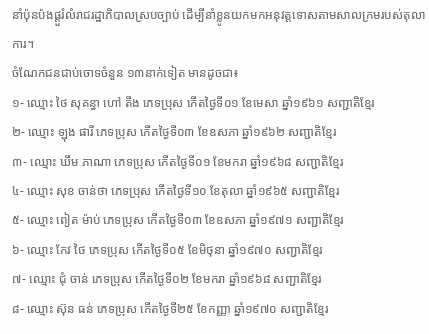នាំប៉ុនប៉ងផ្តួរំលំរាជរដ្ឋាភិបាលស្របច្បាប់ ដើម្បីនាំខ្លូនយកមកអនុវត្តទោសតាមសាលក្រមរបស់តុលាការ។
ចំណែកជនជាប់ចោទចំនួន ១៣នាក់ទៀត មានដូចជា៖
១- ឈ្មោះ ថៃ សុគន្ធា ហៅ តឹង ភេទប្រុស កើតថ្ងៃទី០១ ខែមេសា ឆ្នាំ១៩៦១ សញ្ជាតិខ្មែរ
២- ឈ្មោះ ឡុង ផារី ភេទប្រុស កើតថ្ងៃទី០៣ ខែឧសភា ឆ្នាំ១៩៦២ សញ្ជាតិខ្មែរ
៣- ឈ្មោះ ឃឹម ភាណា ភេទប្រុស កើតថ្ងៃទី០១ ខែមករា ឆ្នាំ១៩៦៨ សញ្ជាតិខ្មែរ
៤- ឈ្មោះ សុខ ចាន់ថា ភេទប្រុស កើតថ្ងៃទី១០ ខែតុលា ឆ្នាំ១៩៦៥ សញ្ជាតិខ្មែរ
៥- ឈ្មោះ ពៀត ម៉ាប់ ភេទប្រុស កើតថ្ងៃទី០៣ ខែឧសភា ឆ្នាំ១៩៧១ សញ្ជាតិខ្មែរ
៦- ឈ្មោះ កែវ ថៃ ភេទប្រុស កើតថ្ងៃទី០៥ ខែមិថុនា ឆ្នាំ១៩៧០ សញ្ជាតិខ្មែរ
៧- ឈ្មោះ ជុំ ចាន់ ភេទប្រុស កើតថ្ងៃទី០២ ខែមករា ឆ្នាំ១៩៦៨ សញ្ជាតិខ្មែរ
៨- ឈ្មោះ ស៊ុន ធន់ ភេទប្រុស កើតថ្ងៃទី២៥ ខែកញ្ញា ឆ្នាំ១៩៧០ សញ្ជាតិខ្មែរ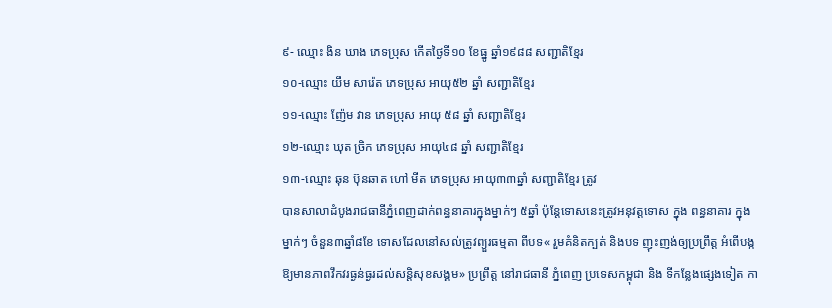៩- ឈ្មោះ ងិន ឃាង ភេទប្រុស កើតថ្ងៃទី១០ ខែធ្នូ ឆ្នាំ១៩៨៨ សញ្ជាតិខ្មែរ
១០-ឈ្មោះ យឹម សារ៉េត ភេទប្រុស អាយុ៥២ ឆ្នាំ សញ្ជាតិខ្មែរ
១១-ឈ្មោះ ញ៉ែម វាន ភេទប្រុស អាយុ ៥៨ ឆ្នាំ សញ្ជាតិខ្មែរ
១២-ឈ្មោះ ឃុត ច្រិក ភេទប្រុស អាយុ៤៨ ឆ្នាំ សញ្ជាតិខ្មែរ
១៣-ឈ្មោះ ឆុន ប៊ុនឆាត ហៅ មីត ភេទប្រុស អាយុ៣៣ឆ្នាំ សញ្ជាតិខ្មែរ ត្រូវ
បានសាលាដំបូងរាជធានីភ្នំពេញដាក់ពន្ធនាគារក្នុងម្នាក់ៗ ៥ឆ្នាំ ប៉ុន្តែទោសនេះត្រូវអនុវត្តទោស ក្នុង ពន្ធនាគារ ក្នុងម្នាក់ៗ ចំនួន៣ឆ្នាំ៨ខែ ទោសដែលនៅសល់ត្រូវព្យួរធម្មតា ពីបទ« រួមគំនិតក្បត់ និងបទ ញុះញង់ឲ្យប្រព្រឹត្ត អំពើបង្កឱ្យមានភាពវឹកវរធ្ងន់ធ្ងរដល់សន្តិសុខសង្គម» ប្រព្រឹត្ត នៅរាជធានី ភ្នំពេញ ប្រទេសកម្ពុជា និង ទីកន្លែងផ្សេងទៀត កា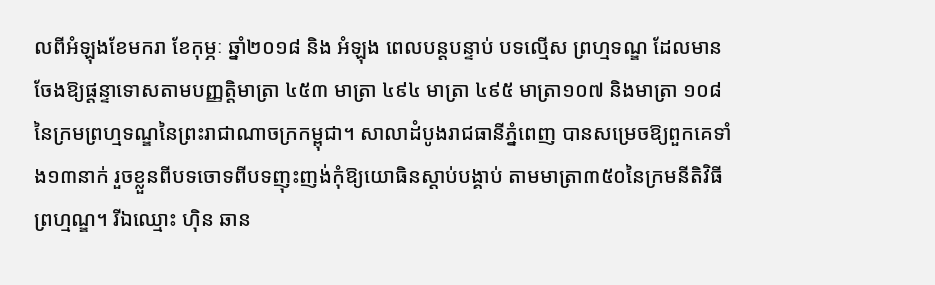លពីអំឡុងខែមករា ខែកុម្ភៈ ឆ្នាំ២០១៨ និង អំឡុង ពេលបន្តបន្ទាប់ បទល្មើស ព្រហ្មទណ្ឌ ដែលមានចែងឱ្យផ្ដន្ទាទោសតាមបញ្ញត្តិមាត្រា ៤៥៣ មាត្រា ៤៩៤ មាត្រា ៤៩៥ មាត្រា១០៧ និងមាត្រា ១០៨ នៃក្រមព្រហ្មទណ្ឌនៃព្រះរាជាណាចក្រកម្ពុជា។ សាលាដំបូងរាជធានីភ្នំពេញ បានសម្រេចឱ្យពួកគេទាំង១៣នាក់ រួចខ្លួនពីបទចោទពីបទញុះញង់កុំឱ្យយោធិនស្ដាប់បង្គាប់ តាមមាត្រា៣៥០នៃក្រមនីតិវិធីព្រហ្មណ្ឌ។ រីឯឈ្មោះ ហ៊ិន ឆាន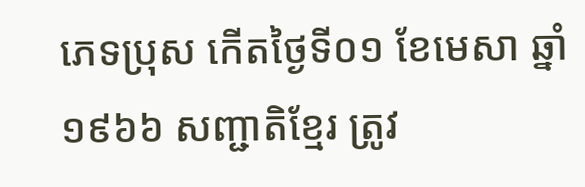ភេទប្រុស កើតថ្ងៃទី០១ ខែមេសា ឆ្នាំ១៩៦៦ សញ្ជាតិខ្មែរ ត្រូវ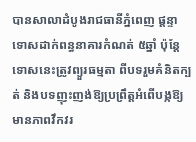បានសាលាដំបូងរាជធានីភ្នំពេញ ផ្តន្ទាទោសដាក់ពន្ធនាគារកំណត់ ៥ឆ្នាំ ប៉ុន្តែទោសនេះត្រូវព្យួរធម្មតា ពីបទរួមគំនិតក្បត់ និងបទញុះញង់ឱ្យប្រព្រឹត្តអំពើបង្កឱ្យមានភាពវឹកវរ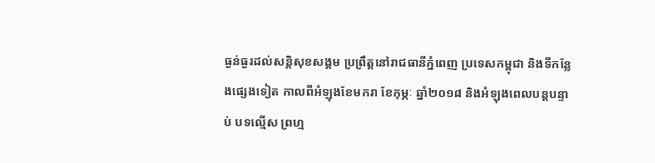ធ្ងន់ធ្ងរដល់សន្តិសុខសង្គម ប្រព្រឹត្តនៅរាជធានីភ្នំពេញ ប្រទេសកម្ពុជា និងទីកន្លែងផ្សេងទៀត កាលពីអំឡុងខែមករា ខែកុម្ភៈ ឆ្នាំ២០១៨ និងអំឡុងពេលបន្តបន្ទាប់ បទល្មើស ព្រហ្ម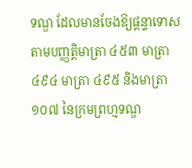ទណ្ឌ ដែលមានចែងឱ្យផ្ដន្ទាទោសតាមបញ្ញត្តិមាត្រា ៤៥៣ មាត្រា ៤៩៤ មាត្រា ៤៩៥ និងមាត្រា ១០៧ នៃក្រមព្រហ្មទណ្ឌ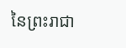នៃព្រះរាជា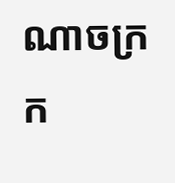ណាចក្រក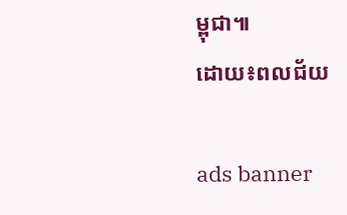ម្ពុជា៕
ដោយ៖ពលជ័យ

ads banner